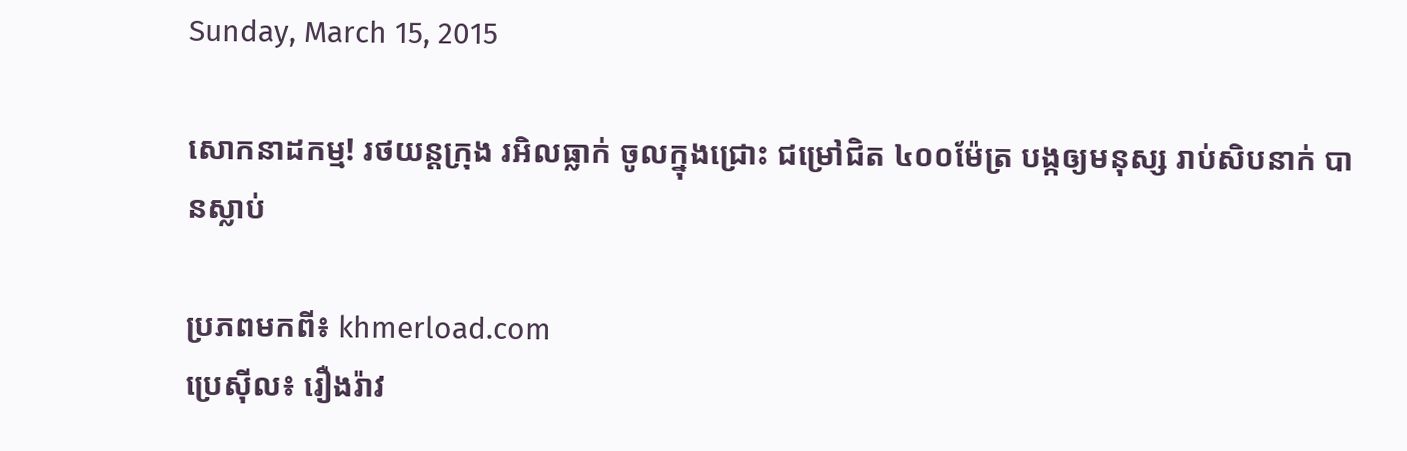Sunday, March 15, 2015

សោកនាដកម្ម! រថយន្តក្រុង រអិលធ្លាក់ ចូលក្នុងជ្រោះ ជម្រៅជិត ៤០០ម៉ែត្រ បង្កឲ្យមនុស្ស រាប់សិបនាក់ បានស្លាប់

ប្រភពមកពី៖ khmerload.com
ប្រេស៊ីល៖ រឿងរ៉ាវ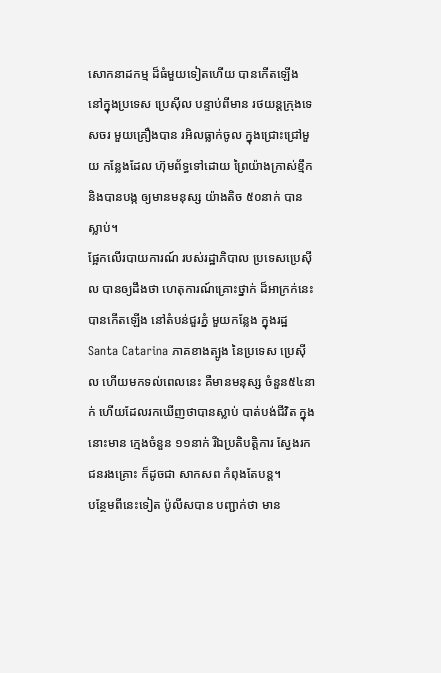សោកនាដកម្ម ដ៏ធំមួយទៀតហើយ បានកើតឡើង នៅក្នុងប្រទេស ប្រេស៊ីល បន្ទាប់ពីមាន រថយន្តក្រុងទេសចរ មួយគ្រឿងបាន រអិលធ្លាក់ចូល ក្នុងជ្រោះជ្រៅមួយ កន្លែងដែល ហ៊ុមព័ទ្ធទៅដោយ ព្រៃយ៉ាងក្រាស់ខ្មឹក និងបានបង្ក ឲ្យមានមនុស្ស យ៉ាងតិច ៥០នាក់ បានស្លាប់។
ផ្អែកលើរបាយការណ៍ របស់រដ្ឋាភិបាល ប្រទេសប្រេស៊ីល បានឲ្យដឹងថា ហេតុការណ៍គ្រោះថ្នាក់ ដ៏អាក្រក់នេះ បានកើតឡើង នៅតំបន់ជួរភ្នំ មួយកន្លែង ក្នុងរដ្ឋ Santa Catarina ភាគខាងត្បូង នៃប្រទេស ប្រេស៊ីល ហើយមកទល់ពេលនេះ គឺមានមនុស្ស ចំនួន៥៤នាក់ ហើយដែលរកឃើញថាបានស្លាប់ បាត់បង់ជីវិត ក្នុងនោះមាន ក្មេងចំនួន ១១នាក់ រីឯប្រតិបត្តិការ ស្វែងរក ជនរងគ្រោះ ក៏ដូចជា សាកសព កំពុងតែបន្ត។
បន្ថែមពីនេះទៀត ប៉ូលីសបាន បញ្ជាក់ថា មាន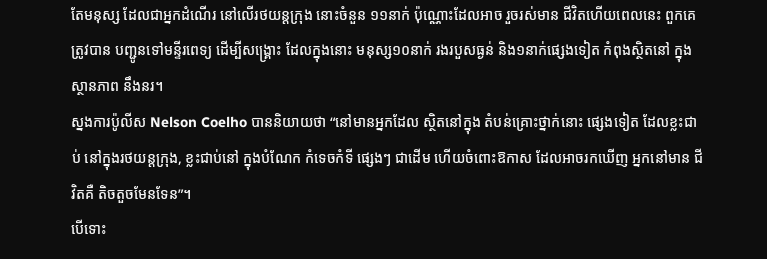តែមនុស្ស ដែលជាអ្នកដំណើរ នៅលើរថយន្តក្រុង នោះចំនួន ១១នាក់ ប៉ុណ្ណោះដែលអាច រួចរស់មាន ជីវិតហើយពេលនេះ ពួកគេត្រូវបាន បញ្ជូនទៅមន្ទីរពេទ្យ ដើម្បីសង្រ្គោះ ដែលក្នុងនោះ មនុស្ស១០នាក់ រងរបួសធ្ងន់ និង១នាក់ផ្សេងទៀត កំពុងស្ថិតនៅ ក្នុងស្ថានភាព នឹងនរ។
ស្នងការប៉ូលីស Nelson Coelho បាននិយាយថា “នៅមានអ្នកដែល ស្ថិតនៅក្នុង តំបន់គ្រោះថ្នាក់នោះ ផ្សេងទៀត ដែលខ្លះជាប់ នៅក្នុងរថយន្តក្រុង, ខ្លះជាប់នៅ ក្នុងបំណែក កំទេចកំទី ផ្សេងៗ ជាដើម ហើយចំពោះឱកាស ដែលអាចរកឃើញ អ្នកនៅមាន ជីវិតគឺ តិចតួចមែនទែន”។
បើទោះ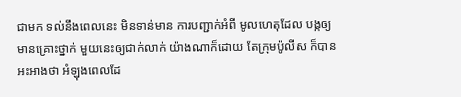ជាមក ទល់នឹងពេលនេះ មិនទាន់មាន ការបញ្ជាក់អំពី មូលហេតុដែល បង្កឲ្យមានគ្រោះថ្នាក់ មួយនេះឲ្យជាក់លាក់ យ៉ាងណាក៏ដោយ តែក្រុមប៉ូលីស ក៏បានអះអាងថា អំឡុងពេលដែ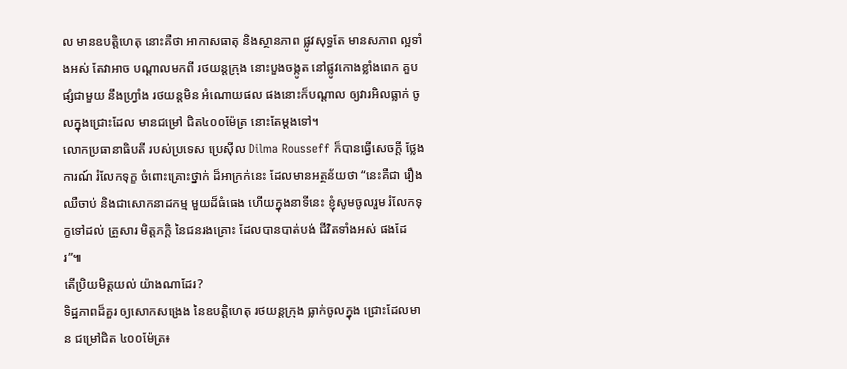ល មានឧបត្តិហេតុ នោះគឺថា អាកាសធាតុ និងស្ថានភាព ផ្លូវសុទ្ធតែ មានសភាព ល្អទាំងអស់ តែវាអាច បណ្តាលមកពី រថយន្តក្រុង នោះបួងចង្កូត នៅផ្លូវកោងខ្លាំងពេក គួបផ្សំជាមួយ នឹងហ្រ្វាំង រថយន្តមិន អំណោយផល ផងនោះក៏បណ្តាល ឲ្យវារអិលធ្លាក់ ចូលក្នុងជ្រោះដែល មានជម្រៅ ជិត៤០០ម៉ែត្រ នោះតែម្តងទៅ។
លោកប្រធានាធិបតី របស់ប្រទេស ប្រេស៊ីល Dilma Rousseff ក៏បានធ្វើសេចក្តី ថ្លែងការណ៍ រំលែកទុក្ខ ចំពោះគ្រោះថ្នាក់ ដ៏អាក្រក់នេះ ដែលមានអត្ថន័យថា “នេះគឺជា រឿងឈឺចាប់ និងជាសោកនាដកម្ម មួយដ៏ធំធេង ហើយក្នុងនាទីនេះ ខ្ញុំសូមចូលរួម រំលែកទុក្ខទៅដល់ គ្រួសារ មិត្តភក្តិ នៃជនរងគ្រោះ ដែលបានបាត់បង់ ជីវិតទាំងអស់ ផងដែរ”៕
តើប្រិយមិត្តយល់ យ៉ាងណាដែរ?
ទិដ្ឋភាពដ៏គួរ ឲ្យសោកសង្រេង នៃឧបត្តិហេតុ រថយន្តក្រុង ធ្លាក់ចូលក្នុង ជ្រោះដែលមាន ជម្រៅជិត ៤០០ម៉ែត្រ៖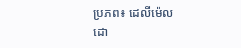ប្រភព៖ ដេលីម៉េល
ដោ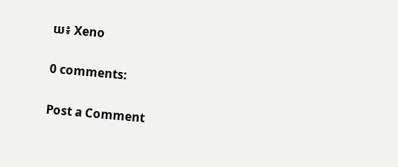យ៖ Xeno

0 comments:

Post a Comment